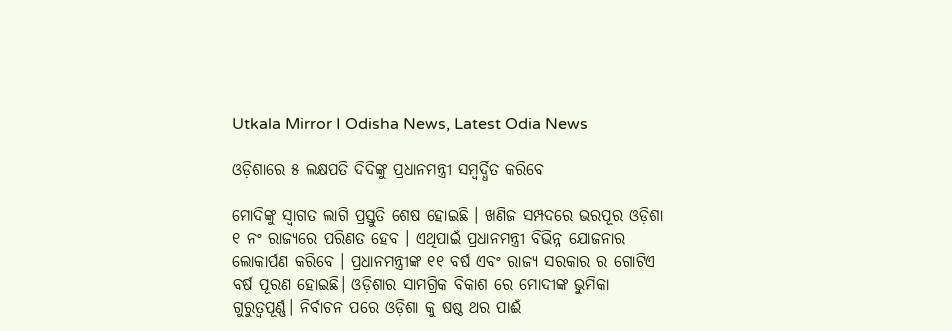Utkala Mirror I Odisha News, Latest Odia News

ଓଡ଼ିଶାରେ ୫ ଲକ୍ଷପତି ଦିଦିଙ୍କୁ ପ୍ରଧାନମନ୍ତ୍ରୀ ସମ୍ବର୍ଦ୍ଧିତ କରିବେ

ମୋଦିଙ୍କୁ ସ୍ବାଗତ ଲାଗି ପ୍ରସ୍ତୁତି ଶେଷ ହୋଇଛି । ଖଣିଜ ସମ୍ପଦରେ ଭରପୂର ଓଡ଼ିଶା ୧ ନଂ ରାଜ୍ୟରେ ପରିଣତ ହେବ । ଏଥିପାଇଁ ପ୍ରଧାନମନ୍ତ୍ରୀ ବିଭିନ୍ନ ଯୋଜନାର ଲୋକାର୍ପଣ କରିବେ । ପ୍ରଧାନମନ୍ତ୍ରୀଙ୍କ ୧୧ ବର୍ଷ ଏବଂ ରାଜ୍ୟ ସରକାର ର ଗୋଟିଏ ବର୍ଷ ପୂରଣ ହୋଇଛି। ଓଡ଼ିଶାର ସାମଗ୍ରିକ ବିକାଶ ରେ ମୋଦୀଙ୍କ ଭୁମିକା ଗୁରୁତ୍ୱପୂର୍ଣ୍ଣ। ନିର୍ବାଚନ ପରେ ଓଡ଼ିଶା କୁ ଷଷ୍ଠ ଥର ପାଈଁ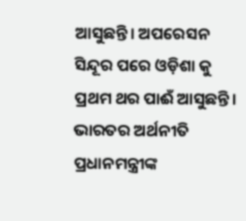ଆସୁଛନ୍ତି। ଅପରେସନ ସିନ୍ଦୂର ପରେ ଓଡ଼ିଶା କୁ ପ୍ରଥମ ଥର ପାଈଁ ଆସୁଛନ୍ତି। ଭାରତର ଅର୍ଥନୀତି ପ୍ରଧାନମନ୍ତ୍ରୀଙ୍କ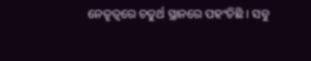ନେତୃତ୍ଵରେ ଚତୁର୍ଥ ସ୍ଥାନରେ ପହଂଚିଛି । ସବୁ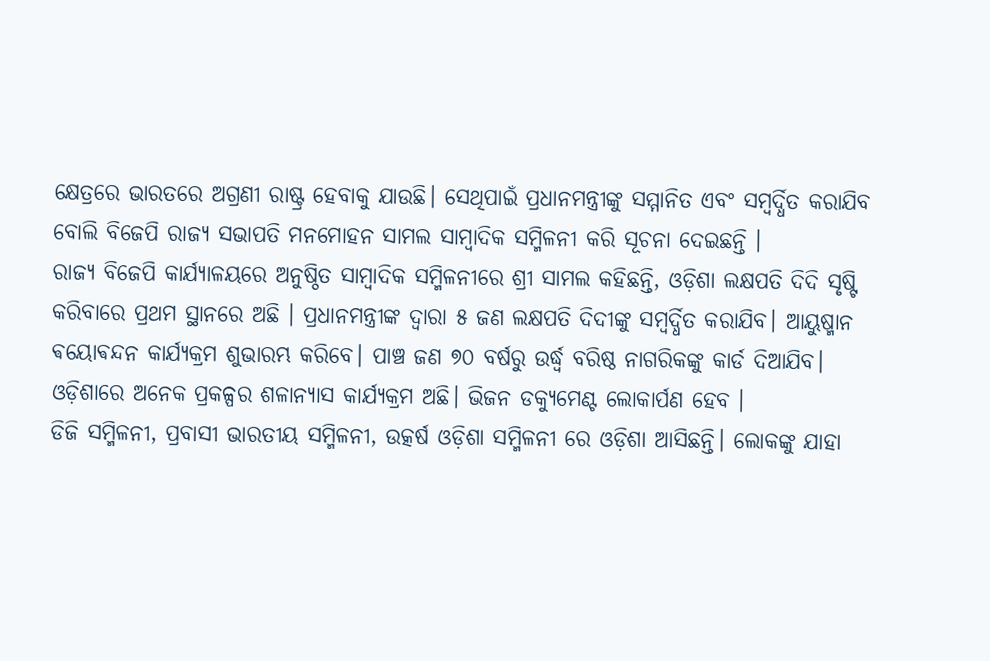କ୍ଷେତ୍ରରେ ଭାରତରେ ଅଗ୍ରଣୀ ରାଷ୍ଟ୍ର ହେବାକୁ ଯାଉଛି। ସେଥିପାଇଁ ପ୍ରଧାନମନ୍ତ୍ରୀଙ୍କୁ ସମ୍ମାନିତ ଏବଂ ସମ୍ବର୍ଦ୍ଧିତ କରାଯିବ ବୋଲି ବିଜେପି ରାଜ୍ୟ ସଭାପତି ମନମୋହନ ସାମଲ ସାମ୍ବାଦିକ ସମ୍ମିଳନୀ କରି ସୂଚନା ଦେଇଛନ୍ତି ।
ରାଜ୍ୟ ବିଜେପି କାର୍ଯ୍ୟାଳୟରେ ଅନୁଷ୍ଠିତ ସାମ୍ବାଦିକ ସମ୍ମିଳନୀରେ ଶ୍ରୀ ସାମଲ କହିଛନ୍ତି, ଓଡ଼ିଶା ଲକ୍ଷପତି ଦିଦି ସୃଷ୍ଟି କରିବାରେ ପ୍ରଥମ ସ୍ଥାନରେ ଅଛି । ପ୍ରଧାନମନ୍ତ୍ରୀଙ୍କ ଦ୍ଵାରା ୫ ଜଣ ଲକ୍ଷପତି ଦିଦୀଙ୍କୁ ସମ୍ବର୍ଦ୍ଧିତ କରାଯିବ। ଆୟୁଷ୍ମାନ ଵୟୋଵନ୍ଦନ କାର୍ଯ୍ୟକ୍ରମ ଶୁଭାରମ୍ଭ କରିବେ। ପାଞ୍ଚ ଜଣ ୭୦ ବର୍ଷରୁ ଉର୍ଦ୍ଧ୍ବ ବରିଷ୍ଠ ନାଗରିକଙ୍କୁ କାର୍ଡ ଦିଆଯିବ। ଓଡ଼ିଶାରେ ଅନେକ ପ୍ରକଳ୍ପର ଶଳାନ୍ୟାସ କାର୍ଯ୍ୟକ୍ରମ ଅଛି। ଭିଜନ ଡକ୍ୟୁମେଣ୍ଟ ଲୋକାର୍ପଣ ହେବ ।
ଡିଜି ସମ୍ମିଳନୀ, ପ୍ରବାସୀ ଭାରତୀୟ ସମ୍ମିଳନୀ, ଉତ୍କର୍ଷ ଓଡ଼ିଶା ସମ୍ମିଳନୀ ରେ ଓଡ଼ିଶା ଆସିଛନ୍ତି। ଲୋକଙ୍କୁ ଯାହା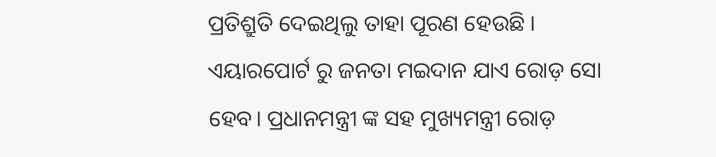ପ୍ରତିଶ୍ରୁତି ଦେଇଥିଲୁ ତାହା ପୂରଣ ହେଉଛି ।
ଏୟାରପୋର୍ଟ ରୁ ଜନତା ମଇଦାନ ଯାଏ ରୋଡ଼ ସୋ ହେବ। ପ୍ରଧାନମନ୍ତ୍ରୀ ଙ୍କ ସହ ମୁଖ୍ୟମନ୍ତ୍ରୀ ରୋଡ଼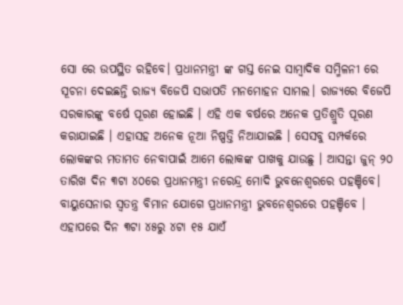ସୋ ରେ ଉପସ୍ଥିତ ରହିବେ। ପ୍ରଧାନମନ୍ତ୍ରୀ ଙ୍କ ଗସ୍ତ ନେଇ ସାମ୍ବାଦିକ ସମ୍ମିଳନୀ ରେ ସୂଚନା ଦେଇଛନ୍ତି ରାଜ୍ୟ ବିଜେପି ସଭାପତି ମନମୋହନ ସାମଲ। ରାଜ୍ୟରେ ବିଜେପି ସରକାରଙ୍କୁ ବର୍ଷେ ପୂରଣ ହୋଇଛି । ଏହି ଏକ ବର୍ଷରେ ଅନେକ ପ୍ରତିଶ୍ରୁତି ପୂରଣ କରାଯାଇଛି । ଏହାସହ ଅନେକ ନୂଆ ନିଷ୍ପତ୍ତି ନିଆଯାଇଛି । ସେସବୁ ସମ୍ପର୍କରେ ଲୋକଙ୍କର ମତାମତ ନେବାପାଇଁ ଆମେ ଲୋକଙ୍କ ପାଖକୁ ଯାଉଛୁ । ଆସନ୍ତା ଜୁନ୍ ୨୦ ତାରିଖ ଦିନ ୩ଟା ୪୦ରେ ପ୍ରଧାନମନ୍ତ୍ରୀ ନରେନ୍ଦ୍ର ମୋଦି ଭୁବନେଶ୍ବରରେ ପହଞ୍ଚିବେ। ବାୟୁସେନାର ସ୍ବତନ୍ତ୍ର ବିମାନ ଯୋଗେ ପ୍ରଧାନମନ୍ତ୍ରୀ ଭୁବନେଶ୍ବରରେ ପହଞ୍ଚିବେ । ଏହାପରେ ଦିନ ୩ଟା ୪୫ରୁ ୪ଟା ୧୫ ଯାଏଁ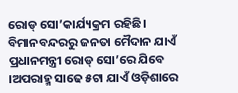ରୋଡ୍ ସୋ’କାର୍ଯ୍ୟକ୍ରମ ରହିଛି। ବିମାନବନ୍ଦରରୁ ଜନତା ମୈଦାନ ଯାଏଁ ପ୍ରଧାନମନ୍ତ୍ରୀ ରୋଡ୍ ସୋ’ରେ ଯିବେ ।ଅପରାହ୍ମ ସାଢେ ୫ଟା ଯାଏଁ ଓଡ଼ିଶାରେ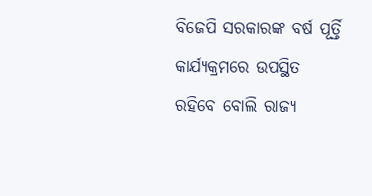ବିଜେପି ସରକାରଙ୍କ ବର୍ଷ ପୂର୍ତ୍ତି କାର୍ଯ୍ୟକ୍ରମରେ ଉପସ୍ଥିତ ରହିବେ ବୋଲି ରାଜ୍ୟ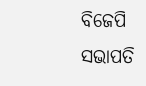ବିଜେପି ସଭାପତି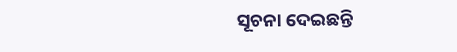ସୂଚନା ଦେଇଛନ୍ତି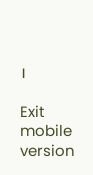।

Exit mobile version